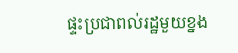ផ្ទះប្រជាពល់រដ្ឋមួយខ្នង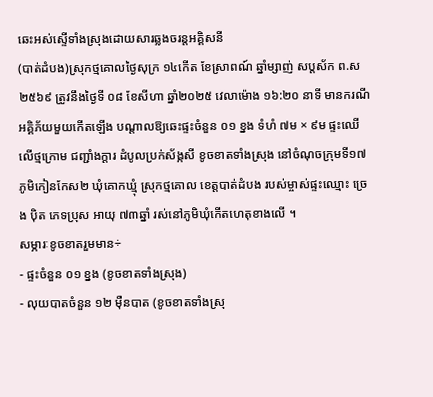ឆេះអស់ស្ទើទាំងស្រុងដោយសារឆ្លងចរន្តអគ្គិសនី
(បាត់ដំបង)ស្រុកថ្មគោលថ្ងៃសុក្រ ១៤កើត ខែស្រាពណ៍ ឆ្នាំម្សាញ់ សប្តស័ក ព.ស ២៥៦៩ ត្រូវនឹងថ្ងៃទី ០៨ ខែសីហា ឆ្នាំ២០២៥ វេលាម៉ោង ១៦:២០ នាទី មានករណីអគ្គិភ័យមួយកើតឡើង បណ្ដាលឱ្យឆេះផ្ទះចំនួន ០១ ខ្នង ទំហំ ៧ម × ៩ម ផ្ទះឈើលើថ្មក្រោម ជញ្ជាំងក្ដារ ដំបូលប្រក់ស័ង្កសី ខូចខាតទាំងស្រុង នៅចំណុចក្រុមទី១៧ ភូមិកៀនកែស២ ឃុំគោកឃ្មុំ ស្រុកថ្មគោល ខេត្តបាត់ដំបង របស់ម្ចាស់ផ្ទះឈ្មោះ ច្រេង ប៉ិត ភេទប្រុស អាយុ ៧៣ឆ្នាំ រស់នៅភូមិឃុំកើតហេតុខាងលើ ។
សម្ភារៈខូចខាតរួមមាន÷
- ផ្ទះចំនួន ០១ ខ្នង (ខូចខាតទាំងស្រុង)
- លុយបាតចំនួន ១២ ម៉ឺនបាត (ខូចខាតទាំងស្រុ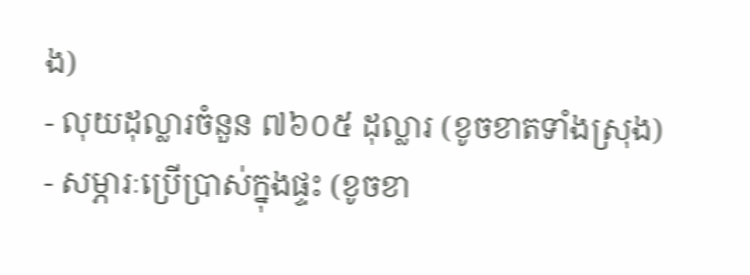ង)
- លុយដុល្លារចំនួន ៧៦០៥ ដុល្លារ (ខូចខាតទាំងស្រុង)
- សម្ភារៈប្រើប្រាស់ក្នុងផ្ទះ (ខូចខា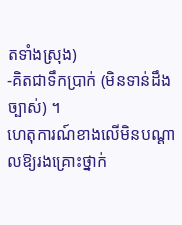តទាំងស្រុង)
-គិតជាទឹកប្រាក់ (មិនទាន់ដឹងច្បាស់) ។
ហេតុការណ៍ខាងលើមិនបណ្ដាលឱ្យរងគ្រោះថ្នាក់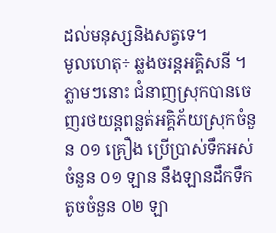ដល់មនុស្សនិងសត្វទេ។
មូលហេតុ÷ ឆ្លងចរន្តអគ្គិសនី ។
ភ្លាមៗនោះ ជំនាញស្រុកបានចេញរថយន្តពន្លត់អគ្គិភ័យស្រុកចំនួន ០១ គ្រឿង ប្រើប្រាស់ទឹកអស់ចំនួន ០១ ឡាន នឹងឡានដឹកទឹកតូចចំនួន ០២ ឡា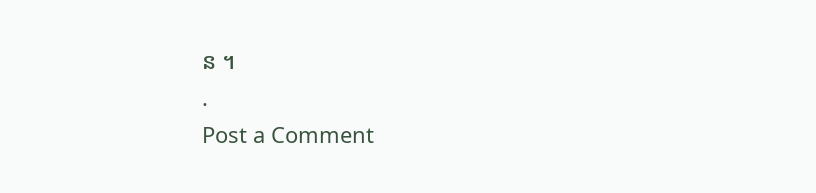ន ។
.
Post a Comment